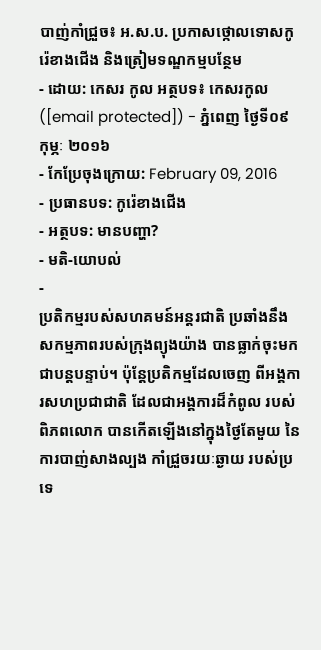បាញ់កាំជ្រួច៖ អ.ស.ប. ប្រកាសថ្កោលទោសកូរ៉េខាងជើង និងត្រៀមទណ្ឌកម្មបន្ថែម
- ដោយ: កេសរ កូល អត្ថបទ៖ កេសរកូល ([email protected]) - ភ្នំពេញ ថ្ងៃទី០៩ កុម្ភៈ ២០១៦
- កែប្រែចុងក្រោយ: February 09, 2016
- ប្រធានបទ: កូរ៉េខាងជើង
- អត្ថបទ: មានបញ្ហា?
- មតិ-យោបល់
-
ប្រតិកម្មរបស់សហគមន៍អន្តរជាតិ ប្រឆាំងនឹងសកម្មភាពរបស់ក្រុងព្យុងយ៉ាង បានធ្លាក់ចុះមកជាបន្តបន្ទាប់។ ប៉ុន្តែប្រតិកម្មដែលចេញ ពីអង្គការសហប្រជាជាតិ ដែលជាអង្គការដ៏កំពូល របស់ពិភពលោក បានកើតឡើងនៅក្នុងថ្ងៃតែមួយ នៃការបាញ់សាងល្បង កាំជ្រួចរយៈឆ្ងាយ របស់ប្រទេ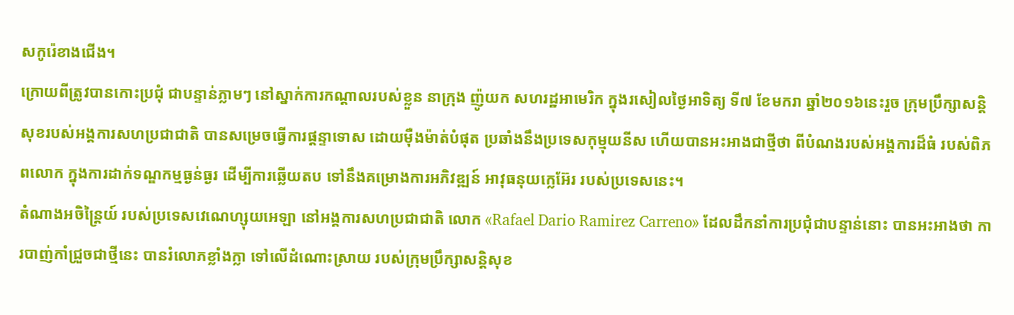សកូរ៉េខាងជើង។
ក្រោយពីត្រូវបានកោះប្រជុំ ជាបន្ទាន់ភ្លាមៗ នៅស្នាក់ការកណ្ដាលរបស់ខ្លួន នាក្រុង ញ៉ូយក សហរដ្ឋអាមេរិក ក្នុងរសៀលថ្ងៃអាទិត្យ ទី៧ ខែមករា ឆ្នាំ២០១៦នេះរួច ក្រុមប្រឹក្សាសន្តិសុខរបស់អង្គការសហប្រជាជាតិ បានសម្រេចធ្វើការផ្តន្ទាទោស ដោយម៉ឺងម៉ាត់បំផុត ប្រឆាំងនឹងប្រទេសកុម្មុយនីស ហើយបានអះអាងជាថ្មីថា ពីបំណងរបស់អង្គការដ៏ធំ របស់ពិភពលោក ក្នុងការដាក់ទណ្ឌកម្មធ្ងន់ធ្ងរ ដើម្បីការឆ្លើយតប ទៅនឹងគម្រោងការអភិវឌ្ឍន៍ អាវុធនុយក្លេអ៊ែរ របស់ប្រទេសនេះ។
តំណាងអចិន្ត្រៃយ៍ របស់ប្រទេសវេណេហ្សុយអេឡា នៅអង្គការសហប្រជាជាតិ លោក «Rafael Dario Ramirez Carreno» ដែលដឹកនាំការប្រជុំជាបន្ទាន់នោះ បានអះអាងថា ការបាញ់កាំជ្រួចជាថ្មីនេះ បានរំលោភខ្លាំងក្លា ទៅលើដំណោះស្រាយ របស់ក្រុមប្រឹក្សាសន្តិសុខ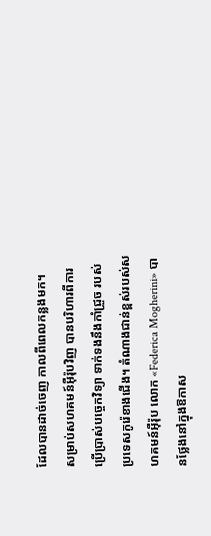ដែលបានដាច់ចេញ កាលពីពេលកន្លងមក។
សម្រាប់សហគមន៍អ៊ឺរ៉ុបវិញ បានបរិហារពីការប្រើប្រាស់បច្ចេកវិទ្យា ទាក់ទងនឹងកាំជ្រួច របស់ប្រទេសកូរ៉េខាងជើង។ តំណាងជាន់ខ្ពស់របស់សហគមន៍អ៊ឺរ៉ុប លោក «Federica Mogherini» បានថ្លែងនៅក្នុងឱកាស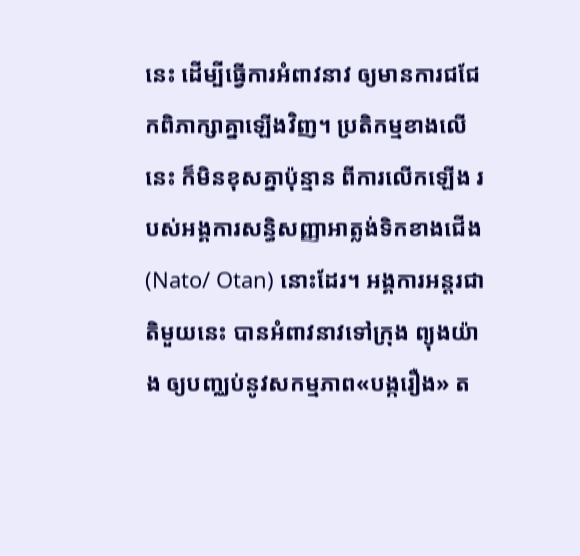នេះ ដើម្បីធ្វើការអំពាវនាវ ឲ្យមានការជជែកពិភាក្សាគ្នាឡើងវិញ។ ប្រតិកម្មខាងលើនេះ ក៏មិនខុសគ្នាប៉ុន្មាន ពីការលើកឡើង របស់អង្គការសន្ធិសញ្ញាអាត្លង់ទិកខាងជើង (Nato/ Otan) នោះដែរ។ អង្គការអន្តរជាតិមួយនេះ បានអំពាវនាវទៅក្រុង ព្យុងយ៉ាង ឲ្យបញ្ឈប់នូវសកម្មភាព«បង្ករឿង» ត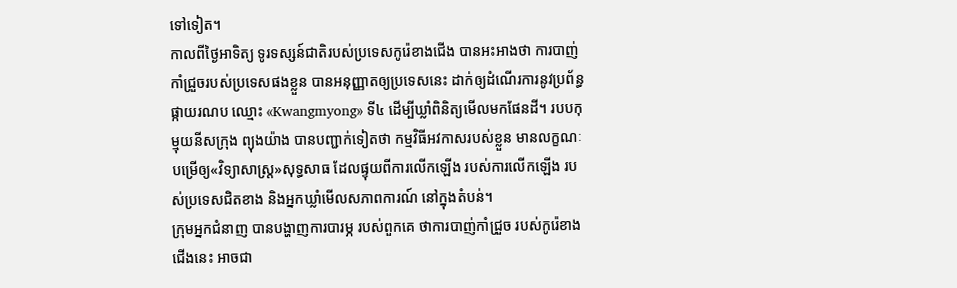ទៅទៀត។
កាលពីថ្ងៃអាទិត្យ ទូរទស្សន៍ជាតិរបស់ប្រទេសកូរ៉េខាងជើង បានអះអាងថា ការបាញ់កាំជ្រួចរបស់ប្រទេសផងខ្លួន បានអនុញ្ញាតឲ្យប្រទេសនេះ ដាក់ឲ្យដំណើរការនូវប្រព័ន្ធផ្កាយរណប ឈ្មោះ «Kwangmyong» ទី៤ ដើម្បីឃ្លាំពិនិត្យមើលមកផែនដី។ របបកុម្មុយនីសក្រុង ព្យុងយ៉ាង បានបញ្ជាក់ទៀតថា កម្មវិធីអវកាសរបស់ខ្លួន មានលក្ខណៈបម្រើឲ្យ«វិទ្យាសាស្ត្រ»សុទ្ធសាធ ដែលផ្ទុយពីការលើកឡើង របស់ការលើកឡើង របស់ប្រទេសជិតខាង និងអ្នកឃ្លាំមើលសភាពការណ៍ នៅក្នុងតំបន់។
ក្រុមអ្នកជំនាញ បានបង្ហាញការបារម្ភ របស់ពួកគេ ថាការបាញ់កាំជ្រួច របស់កូរ៉េខាងជើងនេះ អាចជា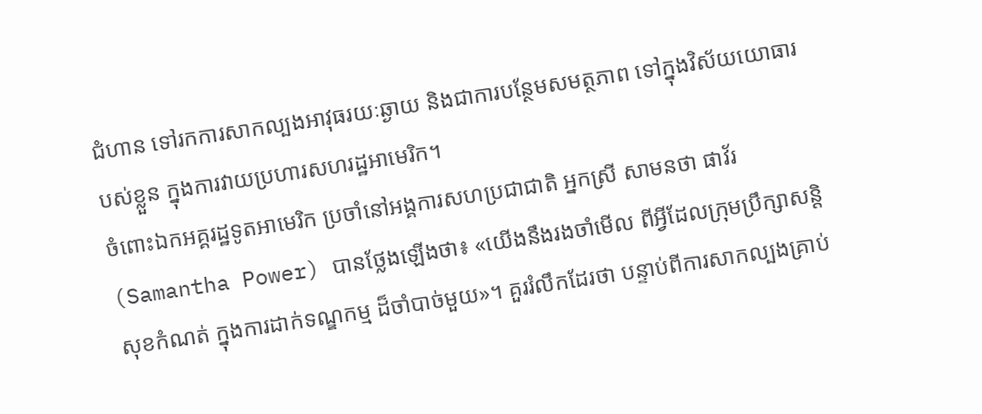ជំហាន ទៅរកការសាកល្បងអាវុធរយៈឆ្ងាយ និងជាការបន្ថែមសមត្ថភាព ទៅក្នុងវិស័យយោធារបស់ខ្លួន ក្នុងការវាយប្រហារសហរដ្ឋអាមេរិក។
ចំពោះឯកអគ្គរដ្ឋទូតអាមេរិក ប្រចាំនៅអង្គការសហប្រជាជាតិ អ្នកស្រី សាមនថា ផាវ័រ (Samantha Power) បានថ្លែងឡើងថា៖ «យើងនឹងរងចាំមើល ពីអ្វីដែលក្រុមប្រឹក្សាសន្តិសុខកំណត់ ក្នុងការដាក់ទណ្ឌកម្ម ដ៏ចាំបាច់មួយ»។ គួររំលឹកដែរថា បន្ទាប់ពីការសាកល្បងគ្រាប់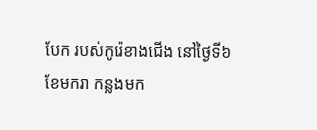បែក របស់កូរ៉េខាងជើង នៅថ្ងៃទី៦ ខែមករា កន្លងមក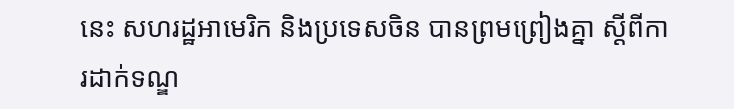នេះ សហរដ្ឋអាមេរិក និងប្រទេសចិន បានព្រមព្រៀងគ្នា ស្ដីពីការដាក់ទណ្ឌ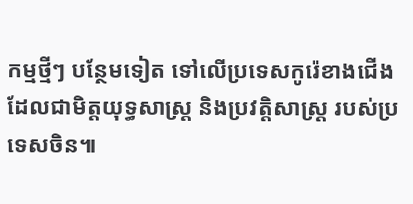កម្មថ្មីៗ បន្ថែមទៀត ទៅលើប្រទេសកូរ៉េខាងជើង ដែលជាមិត្តយុទ្ធសាស្ត្រ និងប្រវត្តិសាស្ត្រ របស់ប្រទេសចិន៕